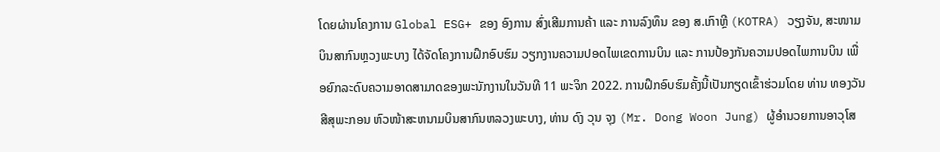ໂດຍຜ່ານໂຄງການ Global ESG+ ຂອງ ອົງການ ສົ່ງເສີມການຄ້າ ແລະ ການລົງທຶນ ຂອງ ສ.ເກົາຫຼີ (KOTRA) ວຽງຈັນ, ສະໜາມບິນສາກົນຫຼວງພະບາງ ໄດ້ຈັດໂຄງການຝຶກອົບຮົມ ວຽກງານຄວາມປອດໄພເຂດການບິນ ແລະ ການປ້ອງກັນຄວາມປອດໄພການບິນ ເພື່ອຍົກລະດົບຄວາມອາດສາມາດຂອງພະນັກງານໃນວັນທີ 11 ພະຈິກ 2022. ການຝຶກອົບຮົມຄັ້ງນີ້ເປັນກຽດເຂົ້າຮ່ວມໂດຍ ທ່ານ ທອງວັນ ສີສຸພະກອນ ຫົວໜ້າສະຫນາມບິນສາກົນຫລວງພະບາງ, ທ່ານ ດົງ ວຸນ ຈຸງ (Mr. Dong Woon Jung) ຜູ້ອໍານວຍການອາວຸໂສ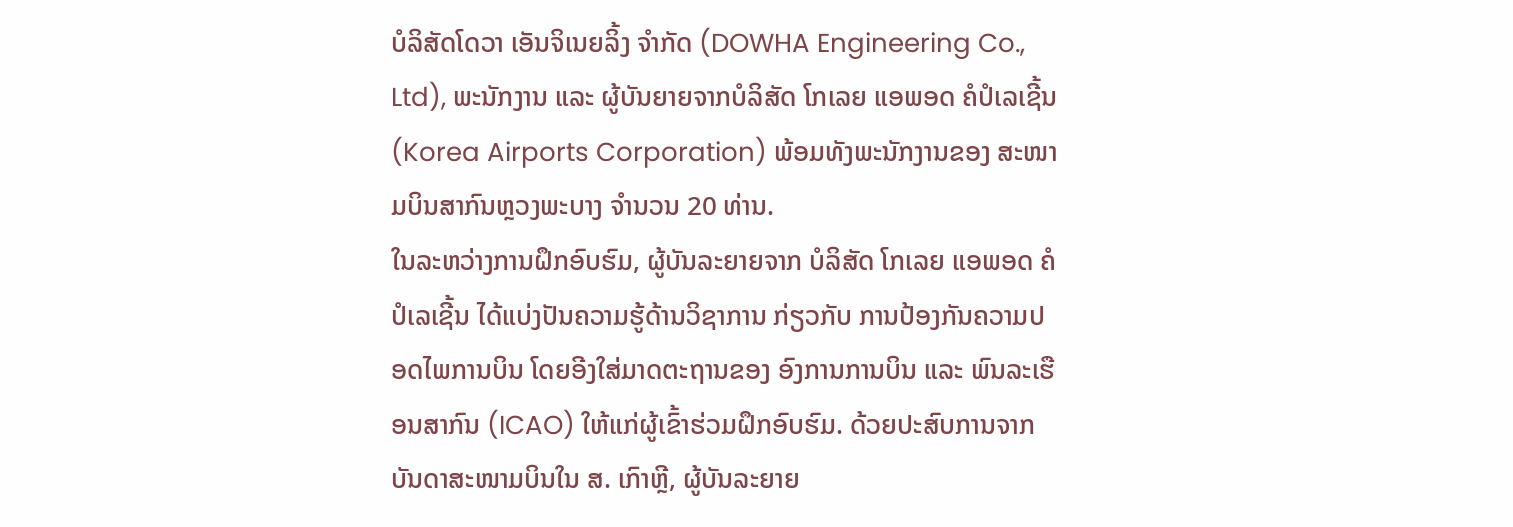ບໍລິສັດໂດວາ ເອັນຈິເນຍລິ້ງ ຈໍາກັດ (DOWHA Engineering Co., Ltd), ພະນັກງານ ແລະ ຜູ້ບັນຍາຍຈາກບໍລິສັດ ໂກເລຍ ແອພອດ ຄໍປໍເລເຊີ້ນ (Korea Airports Corporation) ພ້ອມທັງພະນັກງານຂອງ ສະໜາມບິນສາກົນຫຼວງພະບາງ ຈຳນວນ 20 ທ່ານ.
ໃນລະຫວ່າງການຝຶກອົບຮົມ, ຜູ້ບັນລະຍາຍຈາກ ບໍລິສັດ ໂກເລຍ ແອພອດ ຄໍປໍເລເຊີ້ນ ໄດ້ແບ່ງປັນຄວາມຮູ້ດ້ານວິຊາການ ກ່ຽວກັບ ການປ້ອງກັນຄວາມປອດໄພການບິນ ໂດຍອີງໃສ່ມາດຕະຖານຂອງ ອົງການການບິນ ແລະ ພົນລະເຮືອນສາກົນ (ICAO) ໃຫ້ແກ່ຜູ້ເຂົ້າຮ່ວມຝຶກອົບຮົມ. ດ້ວຍປະສົບການຈາກບັນດາສະໜາມບິນໃນ ສ. ເກົາຫຼີ, ຜູ້ບັນລະຍາຍ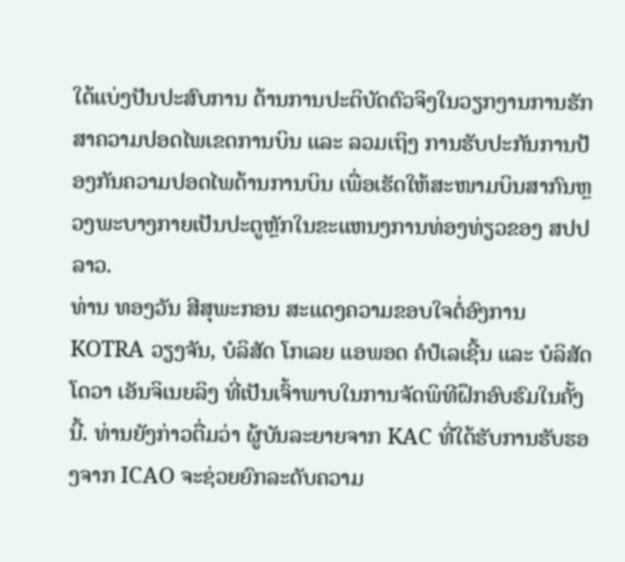ໃດ້ແບ່ງປັນປະສົບການ ດ້ານການປະຕິບັດຕົວຈິງໃນວຽກງານການຮັກສາຄວາມປອດໄພເຂດການບິນ ແລະ ລວມເຖິງ ການຮັບປະກັນການປ້ອງກັນຄວາມປອດໄພດ້ານການບິນ ເພື່ອເຮັດໃຫ້ສະໜາມບິນສາກົນຫຼວງພະບາງກາຍເປັນປະຕູຫຼັກໃນຂະແຫນງການທ່ອງທ່ຽວຂອງ ສປປ ລາວ.
ທ່ານ ທອງວັນ ສີສຸພະກອນ ສະແດງຄວາມຂອບໃຈຕໍ່ອົງການ KOTRA ວຽງຈັນ, ບໍລິສັດ ໂກເລຍ ແອພອດ ຄໍປໍເລເຊີ້ນ ແລະ ບໍລິສັດໂດວາ ເອັນຈິເນຍລິງ ທີ່ເປັນເຈົ້າພາບໃນການຈັດພິທີຝຶກອົບຮົມໃນຄັ້ງນີ້. ທ່ານຍັງກ່າວຕື່ມວ່າ ຜູ້ບັນລະຍາຍຈາກ KAC ທີ່ໃດ້ຮັບການຮັບຮອງຈາກ ICAO ຈະຊ່ວຍຍົກລະດັບຄວາມ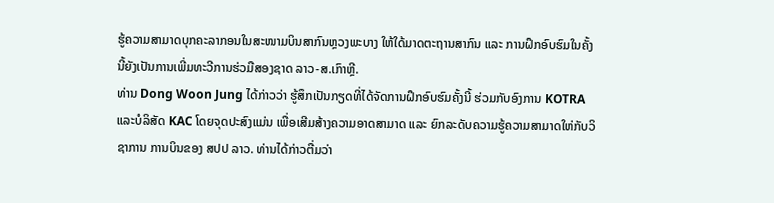ຮູ້ຄວາມສາມາດບຸກຄະລາກອນໃນສະໜາມບິນສາກົນຫຼວງພະບາງ ໃຫ້ໃດ້ມາດຕະຖານສາກົນ ແລະ ການຝຶກອົບຮົມໃນຄັ້ງນີ້ຍັງເປັນການເພີ່ມທະວີການຮ່ວມືສອງຊາດ ລາວ-ສ.ເກົາຫຼີ.
ທ່ານ Dong Woon Jung ໄດ້ກ່າວວ່າ ຮູ້ສຶກເປັນກຽດທີ່ໄດ້ຈັດການຝຶກອົບຮົມຄັ້ງນີ້ ຮ່ວມກັບອົງການ KOTRA ແລະບໍລິສັດ KAC ໂດຍຈຸດປະສົງແມ່ນ ເພື່ອເສີມສ້າງຄວາມອາດສາມາດ ແລະ ຍົກລະດັບຄວາມຮູ້ຄວາມສາມາດໃຫ່ກັບວິຊາການ ການບິນຂອງ ສປປ ລາວ. ທ່ານໄດ້ກ່າວຕື່ມວ່າ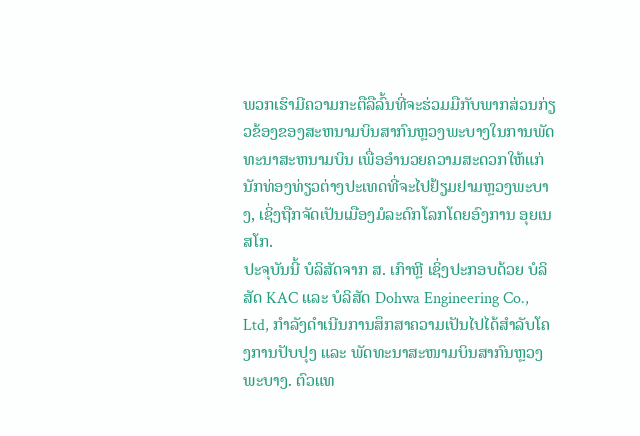ພວກເຮົາມີຄວາມກະຕືລືລົ້ນທີ່ຈະຮ່ວມມືກັບພາກສ່ວນກ່ຽວຂ້ອງຂອງສະຫນາມບິນສາກົນຫຼວງພະບາງໃນການພັດທະນາສະຫນາມບິນ ເພື່ອອຳນວຍຄວາມສະດວກໃຫ້ແກ່ນັກທ່ອງທ່ຽວຕ່າງປະເທດທີ່ຈະໄປຢ້ຽມຢາມຫຼວງພະບາງ, ເຊິ່ງຖືກຈັດເປັນເມືອງມໍລະດົກໂລກໂດຍອົງການ ອຸຍເນສໂກ.
ປະຈຸບັນນີ້ ບໍລິສັດຈາກ ສ. ເກົາຫຼີ ເຊິ່ງປະກອບດ້ວຍ ບໍລິສັດ KAC ແລະ ບໍລິສັດ Dohwa Engineering Co., Ltd, ກຳລັງດຳເນີນການສຶກສາຄວາມເປັນໄປໄດ້ສຳລັບໂຄງການປັບປຸງ ແລະ ພັດທະນາສະໜາມບິນສາກົນຫຼວງພະບາງ. ຕົວແທ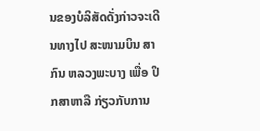ນຂອງບໍລິສັດດັ່ງກ່າວຈະເດີນທາງໄປ ສະໜາມບິນ ສາກົນ ຫລວງພະບາງ ເພື່ອ ປຶກສາຫາລື ກ່ຽວກັບການ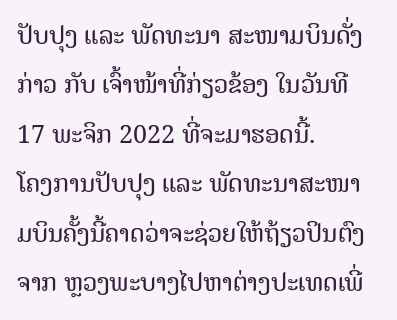ປັບປຸງ ແລະ ພັດທະນາ ສະໜາມບິນດັ່ງກ່າວ ກັບ ເຈົ້າໜ້າທີ່ກ່ຽວຂ້ອງ ໃນວັນທີ 17 ພະຈິກ 2022 ທີ່ຈະມາຮອດນີ້.
ໂຄງການປັບປຸງ ແລະ ພັດທະນາສະໜາມບິນຄັ້ງນີ້ຄາດວ່າຈະຊ່ວຍໃຫ້ຖ້ຽວປິນຕົງຈາກ ຫຼວງພະບາງໄປຫາຕ່າງປະເທດເພີ່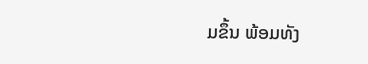ມຂຶ້ນ ພ້ອມທັງ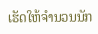ເຮັດໃຫ້ຈຳນວນນັກ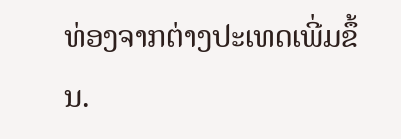ທ່ອງຈາກຕ່າງປະເທດເພີ່ມຂຶ້ນ.